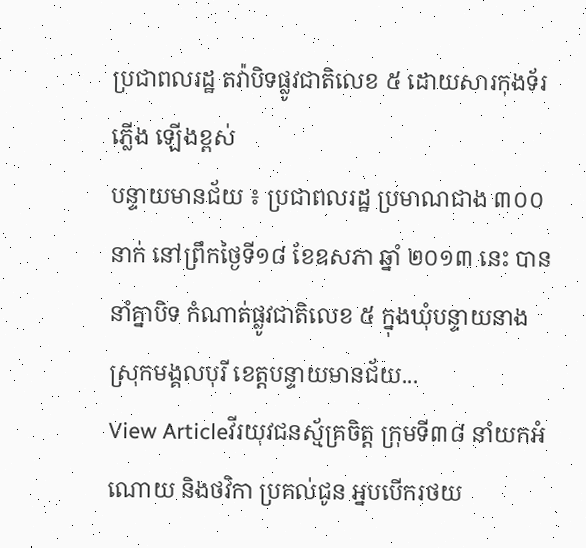ប្រជាពលរដ្ឋ តវ៉ាបិទផ្លូវជាតិលេខ ៥ ដោយសារកុងទ័រភ្លើង ឡើងខ្ពស់
បន្ទាយមានជ័យ ៖ ប្រជាពលរដ្ឋ ប្រមាណជាង ៣០០នាក់ នៅព្រឹកថ្ងៃទី១៨ ខែឧសភា ឆ្នាំ ២០១៣ នេះ បាននាំគ្នាបិទ កំណាត់ផ្លូវជាតិលេខ ៥ ក្នុងឃុំបន្ទាយនាង ស្រុកមង្គលបុរី ខេត្ដបន្ទាយមានជ័យ...
View Articleវីរយុវជនស្ម័គ្រចិត្ត ក្រុមទី៣៨ នាំយកអំណោយ និងថវិកា ប្រគល់ជូន អ្នបបើករថយ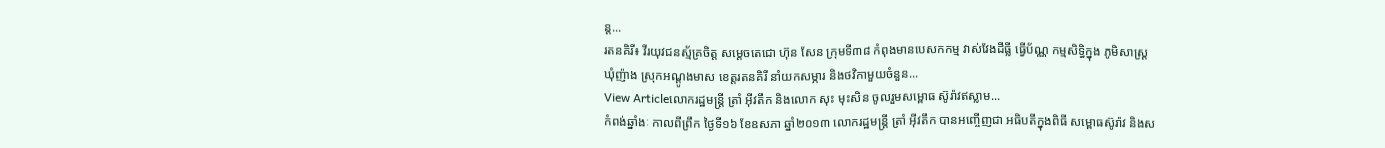ន្ត...
រតនគិរី៖ វីរយុវជនស្ម័គ្រចិត្ដ សម្ដេចតេជោ ហ៊ុន សែន ក្រុមទី៣៨ កំពុងមានបេសកកម្ម វាស់វែងដីធ្លី ធ្វើប័ណ្ណ កម្មសិទ្ធិក្នុង ភូមិសាស្ដ្រឃុំញ៉ាង ស្រុកអណ្ដូងមាស ខេត្ដរតនគិរី នាំយកសម្ភារ និងថវិកាមួយចំនួន...
View Articleលោករដ្ឋមន្ត្រី ត្រាំ អ៊ីវតឹក និងលោក សុះ មុះសិន ចូលរួមសម្ពោធ ស៊ូរ៉ាវឥស្លាម...
កំពង់ឆ្នាំងៈ កាលពីព្រឹក ថ្ងៃទី១៦ ខែឧសភា ឆ្នាំ២០១៣ លោករដ្ឋមន្ត្រី ត្រាំ អ៊ីវតឹក បានអញ្ចើញជា អធិបតីក្នុងពិធី សម្ពោធស៊ូរ៉ាវ និងស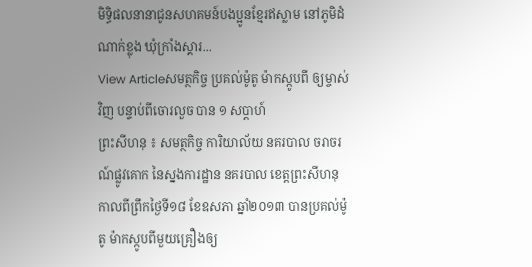មិទ្ធិផលនានាជូនសហគមន៍បងប្អូនខ្មែរឥស្លាម នៅភូមិដំណាក់ខ្លុង ឃុំក្រាំងស្គារ...
View Articleសមត្ថកិច្ច ប្រគល់ម៉ូតូ ម៉ាកស្កូបពី ឲ្យម្ចាស់វិញ បន្ទាប់ពីចោរលួច បាន ១ សប្តាហ៍
ព្រះសីហនុ ៖ សមត្ថកិច្ច ការិយាល័យ នគរបាល ចរាចរណ៍ផ្លូវគោក នៃស្នងការដ្ឋាន នគរបាល ខេត្តព្រះសីហនុ កាលពីព្រឹកថ្ងៃទី១៨ ខែឧសភា ឆ្នាំ២០១៣ បានប្រគល់ម៉ូតូ ម៉ាកស្កូបពីមួយគ្រឿងឲ្យ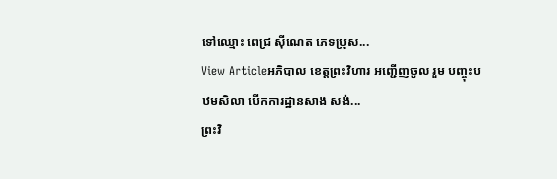ទៅឈ្មោះ ពេជ្រ ស៊ីណេត ភេទប្រុស...
View Articleអភិបាល ខេត្ដព្រះវិហារ អញ្ជើញចូល រួម បញ្ចុះបឋមសិលា បើកការដ្ឋានសាង សង់...
ព្រះវិ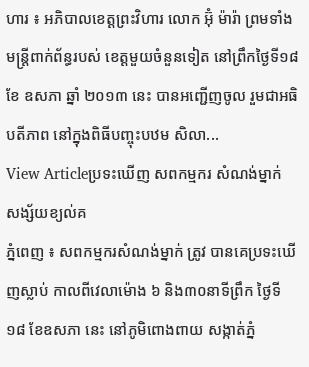ហារ ៖ អភិបាលខេត្ដព្រះវិហារ លោក អ៊ុំ ម៉ារ៉ា ព្រមទាំងមន្ដ្រីពាក់ព័ន្ធរបស់ ខេត្ដមួយចំនួនទៀត នៅព្រឹកថ្ងៃទី១៨ ខែ ឧសភា ឆ្នាំ ២០១៣ នេះ បានអញ្ជើញចូល រួមជាអធិបតីភាព នៅក្នុងពិធីបញ្ចុះបឋម សិលា...
View Articleប្រទះឃើញ សពកម្មករ សំណង់ម្នាក់ សង្ស័យខ្យល់គ
ភ្នំពេញ ៖ សពកម្មករសំណង់ម្នាក់ ត្រូវ បានគេប្រទះឃើញស្លាប់ កាលពីវេលាម៉ោង ៦ និង៣០នាទីព្រឹក ថ្ងៃទី១៨ ខែឧសភា នេះ នៅភូមិពោងពាយ សង្កាត់ភ្នំ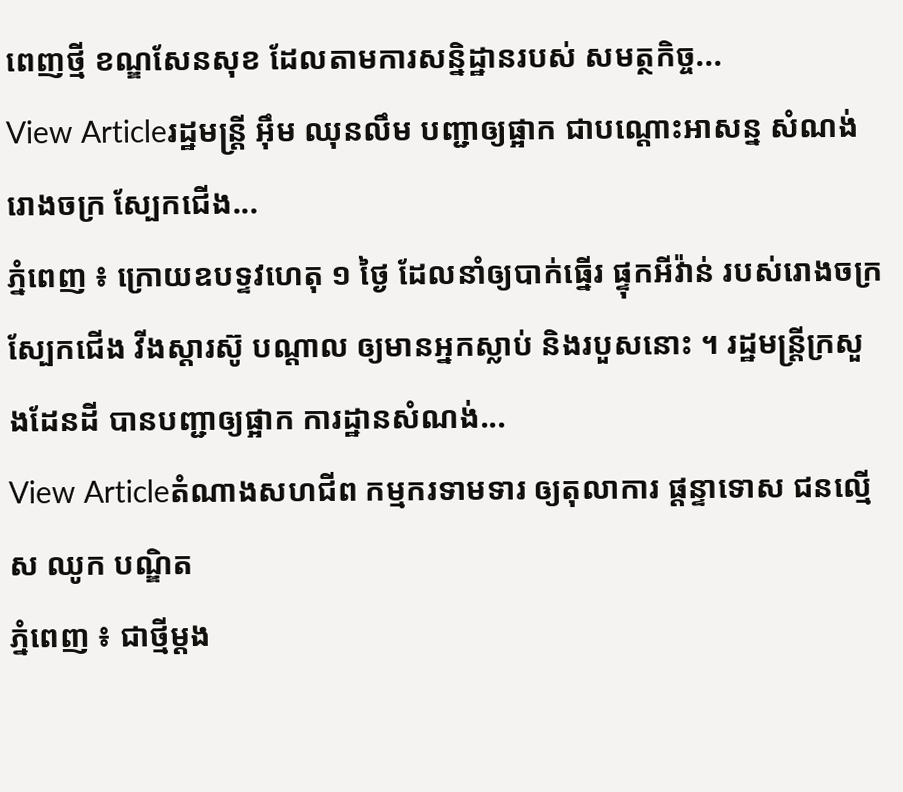ពេញថ្មី ខណ្ឌសែនសុខ ដែលតាមការសន្និដ្ឋានរបស់ សមត្ថកិច្ច...
View Articleរដ្ឋមន្រ្តី អ៊ឹម ឈុនលឹម បញ្ជាឲ្យផ្អាក ជាបណ្តោះអាសន្ន សំណង់រោងចក្រ ស្បែកជើង...
ភ្នំពេញ ៖ ក្រោយឧបទ្ទវហេតុ ១ ថ្ងៃ ដែលនាំឲ្យបាក់ធ្នើរ ផ្ទុកអីវ៉ាន់ របស់រោងចក្រ ស្បែកជើង វីងស្តារស៊ូ បណ្តាល ឲ្យមានអ្នកស្លាប់ និងរបួសនោះ ។ រដ្ឋមន្រ្តីក្រសួងដែនដី បានបញ្ជាឲ្យផ្អាក ការដ្ឋានសំណង់...
View Articleតំណាងសហជីព កម្មករទាមទារ ឲ្យតុលាការ ផ្តន្ទាទោស ជនល្មើស ឈូក បណ្ឌិត
ភ្នំពេញ ៖ ជាថ្មីម្តង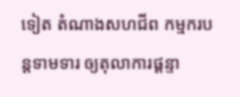ទៀត តំណាងសហជីព កម្មករបន្តទាមទារ ឲ្យតុលាការផ្តន្ទា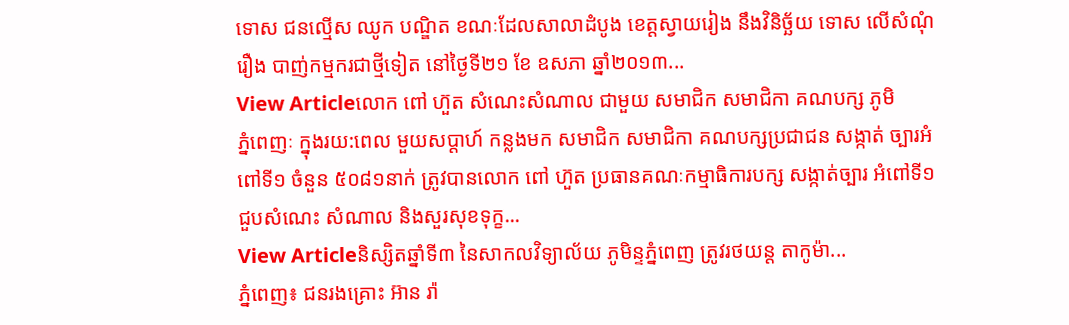ទោស ជនល្មើស ឈូក បណ្ឌិត ខណៈដែលសាលាដំបូង ខេត្តស្វាយរៀង នឹងវិនិច្ឆ័យ ទោស លើសំណុំរឿង បាញ់កម្មករជាថ្មីទៀត នៅថ្ងៃទី២១ ខែ ឧសភា ឆ្នាំ២០១៣...
View Articleលោក ពៅ ហ៊ួត សំណេះសំណាល ជាមួយ សមាជិក សមាជិកា គណបក្ស ភូមិ
ភ្នំពេញៈ ក្នុងរយ:ពេល មួយសប្តាហ៍ កន្លងមក សមាជិក សមាជិកា គណបក្សប្រជាជន សង្កាត់ ច្បារអំពៅទី១ ចំនួន ៥០៨១នាក់ ត្រូវបានលោក ពៅ ហ៊ួត ប្រធានគណៈកម្មាធិការបក្ស សង្កាត់ច្បារ អំពៅទី១ ជួបសំណេះ សំណាល និងសួរសុខទុក្ខ...
View Articleនិស្សិតឆ្នាំទី៣ នៃសាកលវិទ្យាល័យ ភូមិន្ទភ្នំពេញ ត្រូវរថយន្ត តាកូម៉ា...
ភ្នំពេញ៖ ជនរងគ្រោះ អ៊ាន រ៉ា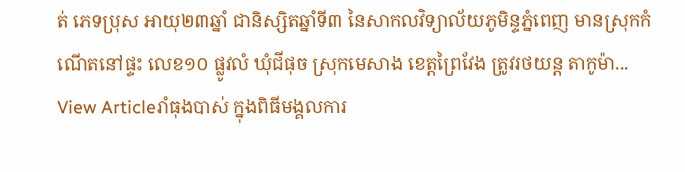ត់ ភេទប្រុស អាយុ២៣ឆ្នាំ ជានិស្សិតឆ្នាំទី៣ នៃសាកលវិទ្យាល័យភូមិន្ទភ្នំពេញ មានស្រុកកំណើតនៅផ្ទះ លេខ១០ ផ្លូវលំ ឃុំជីផុច ស្រុកមេសាង ខេត្តព្រៃវែង ត្រូវរថយន្ត តាកូម៉ា...
View Articleរាំធុងបាស់ ក្នុងពិធីមង្គលការ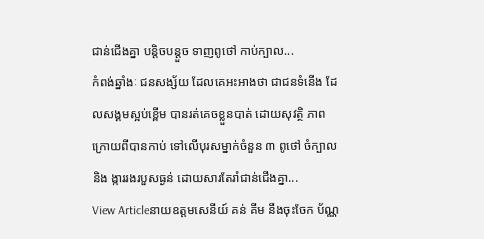ជាន់ជើងគ្នា បន្តិចបន្តួច ទាញពូថៅ កាប់ក្បាល...
កំពង់ឆ្នាំងៈ ជនសង្ស័យ ដែលគេអះអាងថា ជាជនទំនើង ដែលសង្គមស្អប់ខ្ពើម បានរត់គេចខ្លួនបាត់ ដោយសុវត្ថិ ភាព ក្រោយពីបានកាប់ ទៅលើបុរសម្នាក់ចំនួន ៣ ពូថៅ ចំក្បាល និង ង្ការរងរបួសធ្ងន់ ដោយសារតែរាំជាន់ជើងគ្នា...
View Articleនាយឧត្តមសេនីយ៍ គន់ គីម នឹងចុះចែក ប័ណ្ណ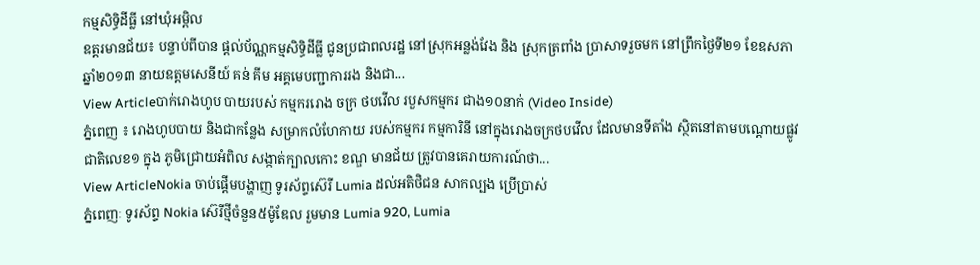កម្មសិទ្ធិដីធ្លី នៅឃុំអម្ពិល
ឧត្តរមានជ័យ៖ បន្ទាប់ពីបាន ផ្តល់ប័ណ្ណកម្មសិទ្ធិដីធ្លី ជូនប្រជាពលរដ្ឋ នៅស្រុកអន្លង់វែង និង ស្រុកត្រពាំង ប្រាសាទរួចមក នៅព្រឹកថ្ងៃទី២១ ខែឧសភា ឆ្នាំ២០១៣ នាយឧត្តមសេនីយ៍ គន់ គីម អគ្គមេបញ្ជាការរង និងជា...
View Articleបាក់រោងហូប បាយរបស់ កម្មកររោង ចក្រ ថបវើល របួសកម្មករ ជាង១០នាក់ (Video Inside)
ភ្នំពេញ ៖ រោងហូបបាយ និងជាកន្លែង សម្រាកលំហែកាយ របស់កម្មករ កម្មការិនី នៅក្នុងរោងចក្រថបវើល ដែលមានទីតាំង ស្ថិតនៅតាមបណ្ដោយផ្លូវជាតិលេខ១ ក្នុង ភូមិជ្រោយអំពិល សង្កាត់ក្បាលកោះ ខណ្ឌ មានជ័យ ត្រូវបានគេរាយការណ៍ថា...
View ArticleNokia ចាប់ផ្តើមបង្ហាញ ទូរស័ព្ទស៊េរី Lumia ដល់អតិថិជន សាកល្បង ប្រើប្រាស់
ភ្នំពេញៈ ទូរស័ព្ទ Nokia ស៊េរីថ្មីចំនួន៥ម៉ូឌែល រួមមាន Lumia 920, Lumia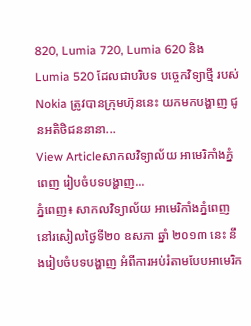820, Lumia 720, Lumia 620 និង Lumia 520 ដែលជាបរិបទ បច្ចេកវិទ្យាថ្មី របស់Nokia ត្រូវបានក្រុមហ៊ុននេះ យកមកបង្ហាញ ជូនអតិថិជននានា...
View Articleសាកលវិទ្យាល័យ អាមេរិកាំងភ្នំពេញ រៀបចំបទបង្ហាញ...
ភ្នំពេញ៖ សាកលវិទ្យាល័យ អាមេរិកាំងភ្នំពេញ នៅរសៀលថ្ងៃទី២០ ឧសភា ឆ្នាំ ២០១៣ នេះ នឹងរៀបចំបទបង្ហាញ អំពីការអប់រំតាមបែបអាមេរិក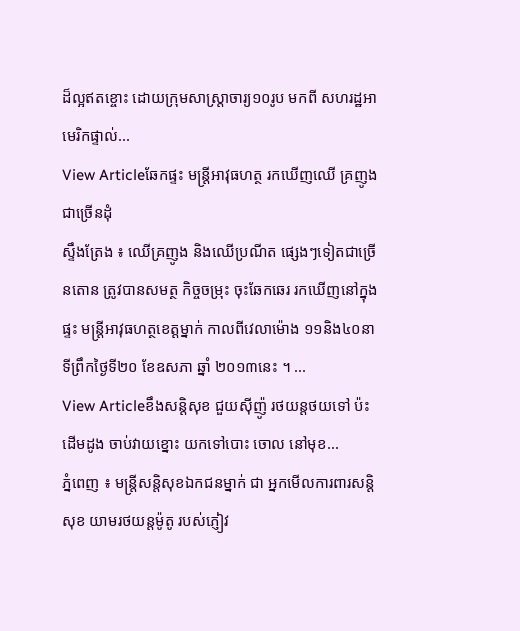ដ៏ល្អឥតខ្ចោះ ដោយក្រុមសាស្រ្តាចារ្យ១០រូប មកពី សហរដ្ឋអាមេរិកផ្ទាល់...
View Articleឆែកផ្ទះ មន្ដ្រីអាវុធហត្ថ រកឃើញឈើ គ្រញូងជាច្រើនដុំ
ស្ទឹងត្រែង ៖ ឈើគ្រញូង និងឈើប្រណីត ផ្សេងៗទៀតជាច្រើនតោន ត្រូវបានសមត្ថ កិច្ចចម្រុះ ចុះឆែកឆេរ រកឃើញនៅក្នុងផ្ទះ មន្ដ្រីអាវុធហត្ថខេត្ដម្នាក់ កាលពីវេលាម៉ោង ១១និង៤០នាទីព្រឹកថ្ងៃទី២០ ខែឧសភា ឆ្នាំ ២០១៣នេះ ។ ...
View Articleខឹងសន្ដិសុខ ជួយស៊ីញ៉ូ រថយន្ដថយទៅ ប៉ះដើមដូង ចាប់វាយខ្នោះ យកទៅបោះ ចោល នៅមុខ...
ភ្នំពេញ ៖ មន្ដ្រីសន្ដិសុខឯកជនម្នាក់ ជា អ្នកមើលការពារសន្ដិសុខ យាមរថយន្ដម៉ូតូ របស់ភ្ញៀវ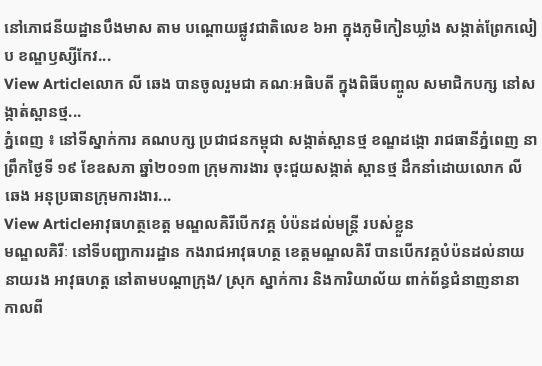នៅភោជនីយដ្ឋានបឹងមាស តាម បណ្ដោយផ្លូវជាតិលេខ ៦អា ក្នុងភូមិកៀនឃ្លាំង សង្កាត់ព្រែកលៀប ខណ្ឌឫស្សីកែវ...
View Articleលោក លី ឆេង បានចូលរួមជា គណៈអធិបតី ក្នុងពិធីបញ្ចូល សមាជិកបក្ស នៅសង្កាត់ស្ពានថ្ម...
ភ្នំពេញ ៖ នៅទីស្នាក់ការ គណបក្ស ប្រជាជនកម្ពុជា សង្កាត់ស្ពានថ្ម ខណ្ឌដង្កោ រាជធានីភ្នំពេញ នាព្រឹកថ្ងៃទី ១៩ ខែឧសភា ឆ្នាំ២០១៣ ក្រុមការងារ ចុះជួយសង្កាត់ ស្ពានថ្ម ដឹកនាំដោយលោក លី ឆេង អនុប្រធានក្រុមការងារ...
View Articleអាវុធហត្ថខេត្ត មណ្ឌលគិរីបើកវគ្គ បំប៉នដល់មន្ត្រី របស់ខ្លួន
មណ្ឌលគិរីៈ នៅទីបញ្ជាការរដ្ឋាន កងរាជអាវុធហត្ថ ខេត្តមណ្ឌលគិរី បានបើកវគ្គបំប៉នដល់នាយ នាយរង អាវុធហត្ត នៅតាមបណ្តាក្រុង/ ស្រុក ស្នាក់ការ និងការិយាល័យ ពាក់ព័ន្ធជំនាញនានា កាលពី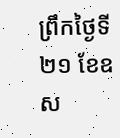ព្រឹកថ្ងៃទី២១ ខែឧស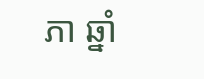ភា ឆ្នាំ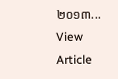២០១៣...
View Article